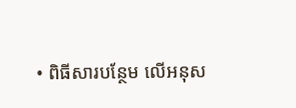• ពិធីសារបន្ថែម លើអនុស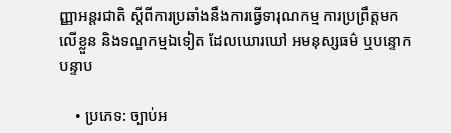ញ្ញាអន្តរជាតិ ស្តីពីការប្រឆាំងនឹងការធ្វើទារុណកម្ម ការប្រព្រឹត្តមកលើខ្លួន និងទណ្ឌកម្មឯទៀត ដែលឃោរឃៅ អមនុស្សធម៌ ឬបន្ទោកបន្ទាប

    • ប្រភេទ: ច្បាប់អ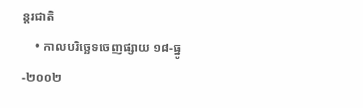ន្តរជាតិ
    • កាលបរិច្ឆេទចេញផ្សាយ ១៨-ធ្នូ-២០០២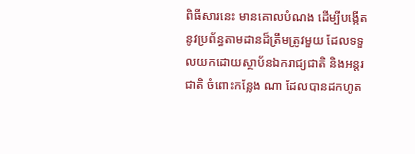ពិធីសារនេះ មានគោលបំណង ដើម្បីបង្កើតនូវប្រព័ន្ធតាមដានដ៏ត្រឹមត្រូវមួយ ដែលទទួលយកដោយស្ថាប័នឯករាជ្យជាតិ និងអន្តរជាតិ ចំពោះកន្លែង ណា ដែលបានដកហូត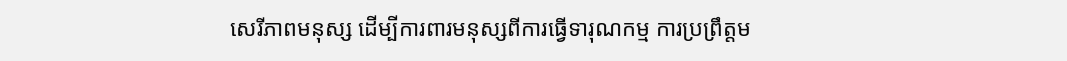សេរីភាពមនុស្ស ដើម្បីការពារមនុស្សពីការធ្វើទារុណកម្ម ការប្រព្រឹត្តម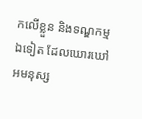កលើខ្លួន និងទណ្ឌកម្មឯទៀត ដែលឃោរឃៅ អមនុស្ស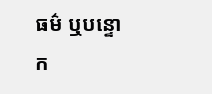ធម៌ ឬបន្ទោក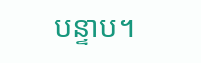បន្ទាប។